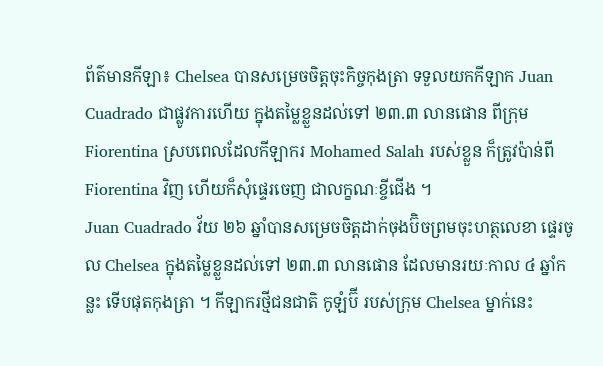ព័ត៌មានកីឡា៖ Chelsea បានសម្រេចចិត្ដចុះកិច្ចកុងត្រា ទទួលយកកីឡាក Juan Cuadrado ជាផ្លូវការហើយ ក្នុងតម្លៃខ្លួនដល់ទៅ ២៣.៣ លានផោន ពីក្រុម Fiorentina ស្របពេលដែលកីឡាករ Mohamed Salah របស់ខ្លួន ក៏ត្រូវប៉ាន់ពី Fiorentina វិញ ហើយក៏សុំផ្ទេរចេញ ជាលក្ខណៈខ្ចីជើង ។
Juan Cuadrado វ័យ ២៦ ឆ្នាំបានសម្រេចចិត្ដដាក់ចុងប៊ិចព្រមចុះហត្ថលេខា ផ្ទេរចូល Chelsea ក្នុងតម្លៃខ្លួនដល់ទៅ ២៣.៣ លានផោន ដែលមានរយៈកាល ៤ ឆ្នាំកន្លះ ទើបផុតកុងត្រា ។ កីឡាករថ្មីជនជាតិ កូឡំប៊ី របស់ក្រុម Chelsea ម្នាក់នេះ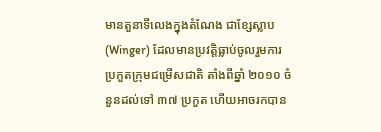មានតួនាទីលេងក្នុងតំណែង ជាខ្សែស្លាប (Winger) ដែលមានប្រវត្ដិធ្លាប់ចូលរួមការប្រកួតក្រុមជម្រើសជាតិ តាំងពីឆ្នាំ ២០១០ ចំនួនដល់ទៅ ៣៧ ប្រកួត ហើយអាចរកបាន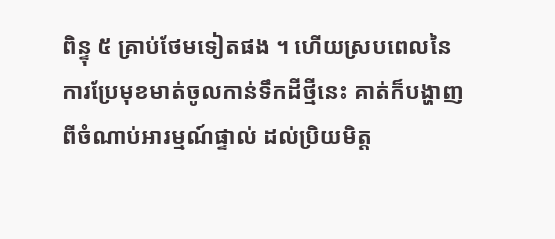ពិន្ទុ ៥ គ្រាប់ថែមទៀតផង ។ ហើយស្របពេលនៃការប្រែមុខមាត់ចូលកាន់ទឹកដីថ្មីនេះ គាត់ក៏បង្ហាញពីចំណាប់អារម្មណ៍ផ្ទាល់ ដល់ប្រិយមិត្ដ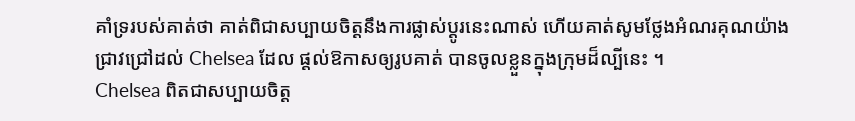គាំទ្ររបស់គាត់ថា គាត់ពិជាសប្បាយចិត្ដនឹងការផ្លាស់ប្ដូរនេះណាស់ ហើយគាត់សូមថ្លែងអំណរគុណយ៉ាងជ្រាវជ្រៅដល់ Chelsea ដែល ផ្ដល់ឱកាសឲ្យរូបគាត់ បានចូលខ្លួនក្នុងក្រុមដ៏ល្បីនេះ ។
Chelsea ពិតជាសប្បាយចិត្ដ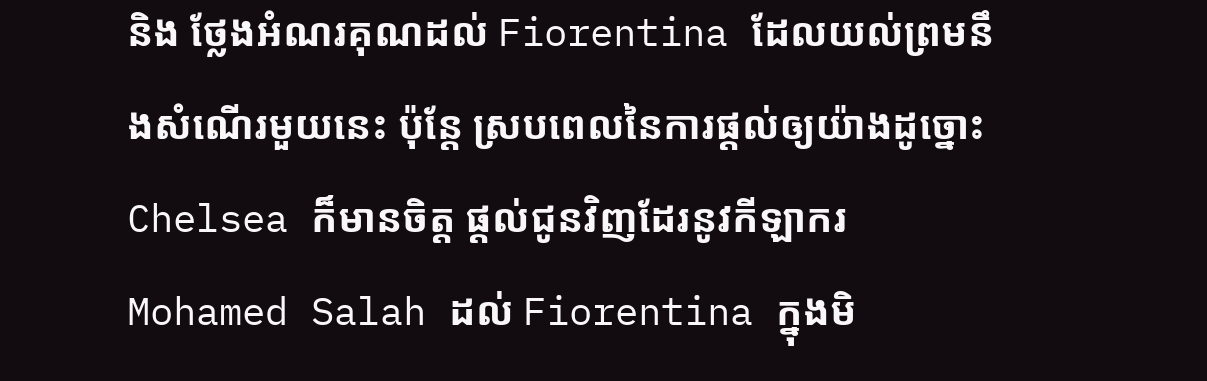និង ថ្លែងអំណរគុណដល់ Fiorentina ដែលយល់ព្រមនឹងសំណើរមួយនេះ ប៉ុន្ដែ ស្របពេលនៃការផ្ដល់ឲ្យយ៉ាងដូច្នោះ Chelsea ក៏មានចិត្ដ ផ្ដល់ជូនវិញដែរនូវកីឡាករ Mohamed Salah ដល់ Fiorentina ក្នុងមិ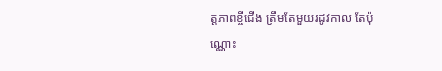ត្ដភាពខ្ចីជើង ត្រឹមតែមួយរដូវកាល តែប៉ុណ្ណោះ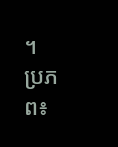។
ប្រភព៖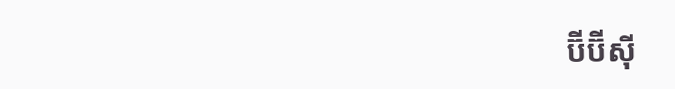ប៊ីប៊ីស៊ី